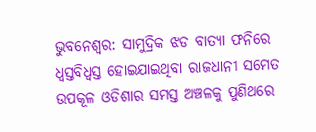ଭୁବନେଶ୍ବର: ସାମୁଦ୍ରିକ ଝଡ ବାତ୍ୟା ଫନିରେ ଧ୍ବସ୍ତବିଧ୍ବସ୍ତ ହୋଇଯାଇଥିବା ରାଜଧାନୀ ସମେତ ଉପକୂଳ ଓଡିଶାର ସମସ୍ତ ଅଞ୍ଚଳକୁ ପୁଣିଥରେ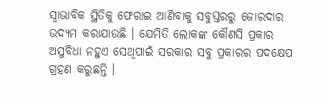ସ୍ବାଭାବିକ ସ୍ଥିତିକୁ ଫେରାଇ ଆଣିବାକୁ ସବୁସ୍ତରରୁ ଜୋରଦାର ଉଦ୍ୟମ କରାଯାଉଛି । ଯେମିତି ଲୋକଙ୍କ କୌଣସି ପ୍ରକାର ଅସୁବିଧା ନହୁଏ ସେଥିପାଇଁ ସରକାର ସବୁ ପ୍ରକାରର ପଦକ୍ଷେପ ଗ୍ରହଣ କରୁଛନ୍ତି ।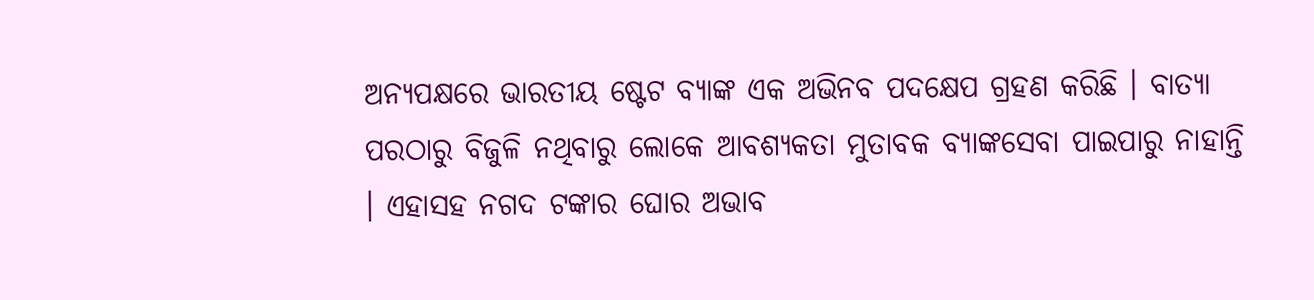ଅନ୍ୟପକ୍ଷରେ ଭାରତୀୟ ଷ୍ଟେଟ ବ୍ୟାଙ୍କ ଏକ ଅଭିନବ ପଦକ୍ଷେପ ଗ୍ରହଣ କରିଛି । ବାତ୍ୟା ପରଠାରୁ ବିଜୁଳି ନଥିବାରୁ ଲୋକେ ଆବଶ୍ୟକତା ମୁତାବକ ବ୍ୟାଙ୍କସେବା ପାଇପାରୁ ନାହାନ୍ତି । ଏହାସହ ନଗଦ ଟଙ୍କାର ଘୋର ଅଭାବ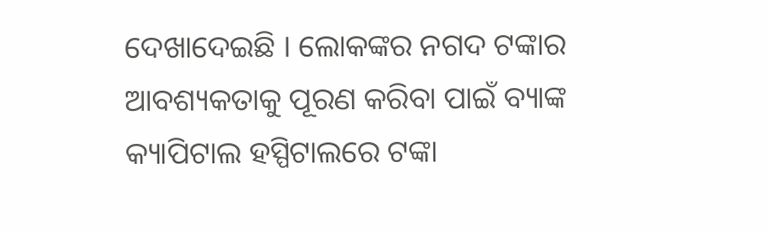ଦେଖାଦେଇଛି । ଲୋକଙ୍କର ନଗଦ ଟଙ୍କାର ଆବଶ୍ୟକତାକୁ ପୂରଣ କରିବା ପାଇଁ ବ୍ୟାଙ୍କ କ୍ୟାପିଟାଲ ହସ୍ପିଟାଲରେ ଟଙ୍କା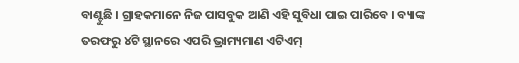ବାଣ୍ଟୁଛି । ଗ୍ରାହକମାନେ ନିଜ ପାସବୁକ ଆଣି ଏହି ସୁବିଧା ପାଇ ପାରିବେ । ବ୍ୟାଙ୍କ ତରଫରୁ ୪ଟି ସ୍ଥାନରେ ଏପରି ଭ୍ରାମ୍ୟମାଣ ଏଟିଏମ୍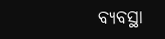ବ୍ୟବସ୍ଥା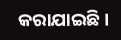କରାଯାଇଛି ।